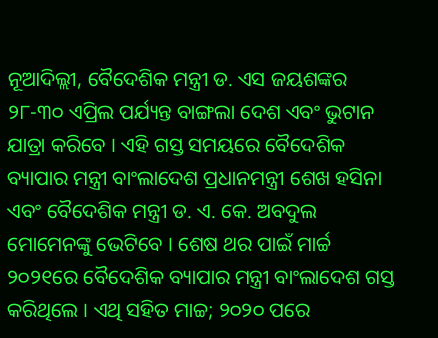ନୂଆଦିଲ୍ଲୀ, ବୈଦେଶିକ ମନ୍ତ୍ରୀ ଡ. ଏସ ଜୟଶଙ୍କର ୨୮-୩୦ ଏପ୍ରିଲ ପର୍ଯ୍ୟନ୍ତ ବାଙ୍ଗଲା ଦେଶ ଏବଂ ଭୁଟାନ ଯାତ୍ରା କରିବେ । ଏହି ଗସ୍ତ ସମୟରେ ବୈଦେଶିକ ବ୍ୟାପାର ମନ୍ତ୍ରୀ ବାଂଲାଦେଶ ପ୍ରଧାନମନ୍ତ୍ରୀ ଶେଖ ହସିନା ଏବଂ ବୈଦେଶିକ ମନ୍ତ୍ରୀ ଡ. ଏ. କେ. ଅବଦୁଲ ମୋମେନଙ୍କୁ ଭେଟିବେ । ଶେଷ ଥର ପାଇଁ ମାର୍ଚ୍ଚ ୨୦୨୧ରେ ବୈଦେଶିକ ବ୍ୟାପାର ମନ୍ତ୍ରୀ ବାଂଲାଦେଶ ଗସ୍ତ କରିଥିଲେ । ଏଥି ସହିତ ମାଚ୍ଚ; ୨୦୨୦ ପରେ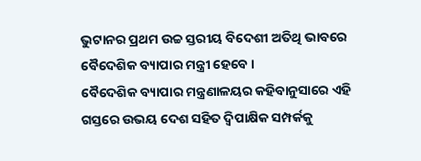ଭୁଟାନର ପ୍ରଥମ ଉଚ୍ଚ ସ୍ତରୀୟ ବିଦେଶୀ ଅତିଥି ଭାବରେ ବୈଦେଶିକ ବ୍ୟାପାର ମନ୍ତ୍ରୀ ହେବେ ।
ବୈଦେଶିକ ବ୍ୟାପାର ମନ୍ତ୍ରଣାଳୟର କହିବାନୁସାରେ ଏହି ଗସ୍ତରେ ଉଭୟ ଦେଶ ସହିତ ଦ୍ୱିପାକ୍ଷିକ ସମ୍ପର୍କକୁ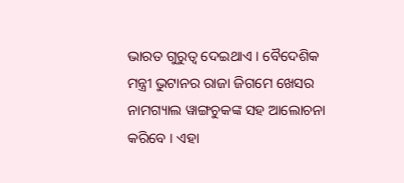ଭାରତ ଗୁରୁତ୍ୱ ଦେଇଥାଏ । ବୈଦେଶିକ ମନ୍ତ୍ରୀ ଭୁଟାନର ରାଜା ଜିଗମେ ଖେସର ନାମଗ୍ୟାଲ ୱାଙ୍ଗଚୁକଙ୍କ ସହ ଆଲୋଚନା କରିବେ । ଏହା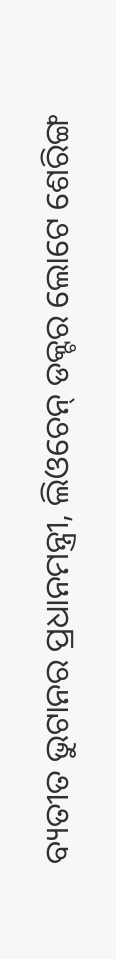ବ୍ୟତୀତ ଭୁଟାନର ପ୍ରଧାନମନ୍ତ୍ରୀ, ଲିଓଚେନ୍ ଡକ୍ଟର ଲୋଟେ ଶେରିଙ୍ଗ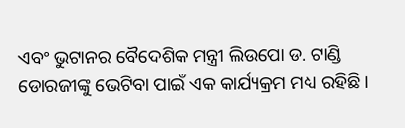ଏବଂ ଭୁଟାନର ବୈଦେଶିକ ମନ୍ତ୍ରୀ ଲିଉପୋ ଡ. ଟାଣ୍ଡି ଡୋରଜୀଙ୍କୁ ଭେଟିବା ପାଇଁ ଏକ କାର୍ଯ୍ୟକ୍ରମ ମଧ୍ୟ ରହିଛି ।